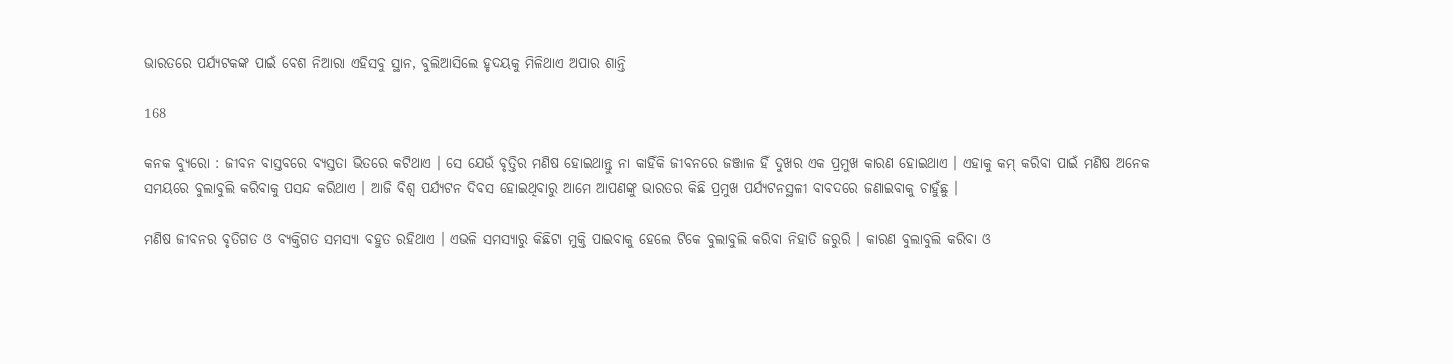ଭାରତରେ ପର୍ଯ୍ୟଟକଙ୍କ ପାଇଁ ବେଶ ନିଆରା ଏହିସବୁ ସ୍ଥାନ, ବୁଲିଆସିଲେ ହୃଦୟକୁ ମିଳିଥାଏ ଅପାର ଶାନ୍ତି

168

କନକ ବ୍ୟୁରୋ : ଜୀବନ ବାସ୍ତବରେ ବ୍ୟସ୍ତତା ଭିତରେ କଟିଥାଏ । ସେ ଯେଉଁ ବୃତ୍ତିର ମଣିଷ ହୋଇଥାନ୍ତୁ ନା କାହିଁକି ଜୀବନରେ ଜଞ୍ଜାଳ ହିଁ ଦୁଖର ଏକ ପ୍ରମୁଖ କାରଣ ହୋଇଥାଏ । ଏହାକୁ କମ୍ କରିବା ପାଇଁ ମଣିଷ ଅନେକ ସମୟରେ ବୁଲାବୁଲି କରିବାକୁ ପସନ୍ଦ କରିଥାଏ । ଆଜି ବିଶ୍ୱ ପର୍ଯ୍ୟଟନ ଦିବସ ହୋଇଥିବାରୁ ଆମେ ଆପଣଙ୍କୁ ଭାରତର କିଛି ପ୍ରମୁଖ ପର୍ଯ୍ୟଟନସ୍ଥଳୀ ବାବଦରେ ଜଣାଇବାକୁ ଚାହୁଁଛୁ ।

ମଣିଷ ଜୀବନର ବୃତିଗତ ଓ ବ୍ୟକ୍ତିଗତ ସମସ୍ୟା ବହୁତ ରହିଥାଏ । ଏଭଳି ସମସ୍ୟାରୁ କିଛିଟା ମୁକ୍ତି ପାଇବାକୁ ହେଲେ ଟିକେ ବୁଲାବୁଲି କରିବା ନିହାତି ଜରୁରି । କାରଣ ବୁଲାବୁଲି କରିବା ଓ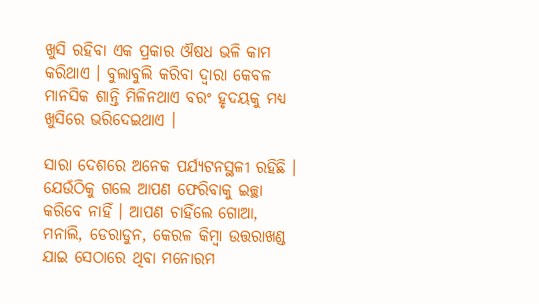ଖୁସି ରହିବା ଏକ ପ୍ରକାର ଔଷଧ ଭଳି କାମ କରିଥାଏ । ବୁଲାବୁଲି କରିବା ଦ୍ୱାରା କେବଳ ମାନସିକ ଶାନ୍ତି ମିଳିନଥାଏ ବରଂ ହୃଦୟକୁ ମଧ୍ୟ ଖୁସିରେ ଭରିଦେଇଥାଏ ।

ସାରା ଦେଶରେ ଅନେକ ପର୍ଯ୍ୟଟନସ୍ଥଳୀ ରହିଛି । ଯେଉଁଠିକୁ ଗଲେ ଆପଣ ଫେରିବାକୁ ଇଚ୍ଛା କରିବେ ନାହିଁ । ଆପଣ ଚାହିଁଲେ ଗୋଆ, ମନାଲି, ଡେରାଡୁନ, କେରଳ କିମ୍ବା ଉତ୍ତରାଖଣ୍ଡ ଯାଇ ସେଠାରେ ଥିବା ମନୋରମ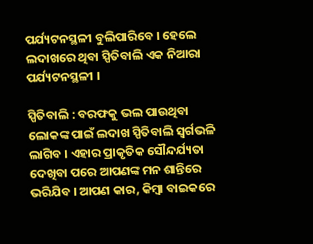ପର୍ଯ୍ୟଟନସ୍ଥଳୀ ବୁଲିପାରିବେ । ହେଲେ ଲଦାଖରେ ଥିବା ସ୍ପିତିବାଲି ଏକ ନିଆରା ପର୍ଯ୍ୟଟନସ୍ଥଳୀ ।

ସ୍ପିତିବାଲି : ବରଫକୁ ଭଲ ପାଉଥିବା ଲୋକଙ୍କ ପାଇଁ ଲଦାଖ ସ୍ପିତିବାଲି ସ୍ୱର୍ଗଭଳି ଲାଗିବ । ଏହାର ପ୍ରାକୃତିକ ସୌନ୍ଦର୍ଯ୍ୟତା ଦେଖିବା ପରେ ଆପଣଙ୍କ ମନ ଶାନ୍ତିରେ ଭରିଯିବ । ଆପଣ କାର, କିମ୍ବା ବାଇକରେ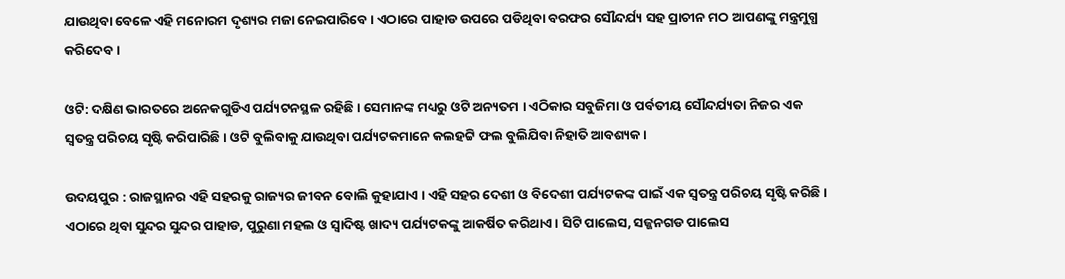ଯାଉଥିବା ବେଳେ ଏହି ମନୋରମ ଦୃଶ୍ୟର ମଜା ନେଇପାରିବେ । ଏଠାରେ ପାହାଡ ଉପରେ ପଡିଥିବା ବରଫର ସୌନ୍ଦର୍ଯ୍ୟ ସହ ପ୍ରାଚୀନ ମଠ ଆପଣଙ୍କୁ ମନ୍ତ୍ରମୁଗ୍ଧ କରିଦେବ ।

ଓଟି: ଦକ୍ଷିଣ ଭାରତରେ ଅନେକଗୁଡିଏ ପର୍ଯ୍ୟଟନସ୍ଥଳ ରହିଛି । ସେମାନଙ୍କ ମଧ୍ୟରୁ ଓଟି ଅନ୍ୟତମ । ଏଠିକାର ସବୁଜିମା ଓ ପର୍ବତୀୟ ସୌନ୍ଦର୍ଯ୍ୟତା ନିଜର ଏକ ସ୍ୱତନ୍ତ୍ର ପରିଚୟ ସୃଷ୍ଟି କରିପାରିଛି । ଓଟି ବୁଲିବାକୁ ଯାଉଥିବା ପର୍ଯ୍ୟଟକମାନେ କଲହଟ୍ଟି ଫଲ ବୁଲିଯିବା ନିହାତି ଆବଶ୍ୟକ ।

ଉଦୟପୁର : ରାଜସ୍ଥାନର ଏହି ସହରକୁ ରାଜ୍ୟର ଜୀବନ ବୋଲି କୁହାଯାଏ । ଏହି ସହର ଦେଶୀ ଓ ବିଦେଶୀ ପର୍ଯ୍ୟଟକଙ୍କ ପାଇଁ ଏକ ସ୍ୱତନ୍ତ୍ର ପରିଚୟ ସୃଷ୍ଟି କରିଛି । ଏଠାରେ ଥିବା ସୁନ୍ଦର ସୁନ୍ଦର ପାହାଡ, ପୁରୁଣା ମହଲ ଓ ସ୍ୱାଦିଷ୍ଟ ଖାଦ୍ୟ ପର୍ଯ୍ୟଟକଙ୍କୁ ଆକର୍ଷିତ କରିଥାଏ । ସିଟି ପାଲେସ, ସଜ୍ଜନଗଡ ପାଲେସ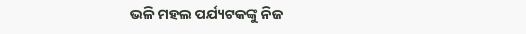ଭଳି ମହଲ ପର୍ଯ୍ୟଟକଙ୍କୁ ନିଜ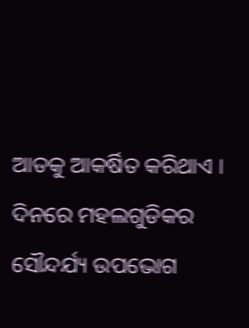ଆଡକୁ ଆକର୍ଷିତ କରିଥାଏ । ଦିନରେ ମହଲଗୁଡିକର ସୌନ୍ଦର୍ଯ୍ୟ ଉପଭୋଗ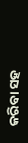କରିବା ସହ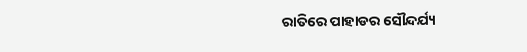ରାତିରେ ପାହାଡର ସୌନ୍ଦର୍ଯ୍ୟ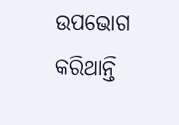ଉପଭୋଗ କରିଥାନ୍ତି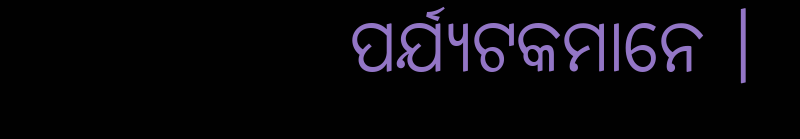ପର୍ଯ୍ୟଟକମାନେ ।